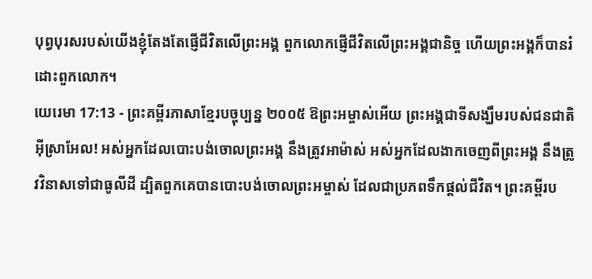បុព្វបុរសរបស់យើងខ្ញុំតែងតែផ្ញើជីវិតលើព្រះអង្គ ពួកលោកផ្ញើជីវិតលើព្រះអង្គជានិច្ច ហើយព្រះអង្គក៏បានរំដោះពួកលោក។
យេរេមា 17:13 - ព្រះគម្ពីរភាសាខ្មែរបច្ចុប្បន្ន ២០០៥ ឱព្រះអម្ចាស់អើយ ព្រះអង្គជាទីសង្ឃឹមរបស់ជនជាតិអ៊ីស្រាអែល! អស់អ្នកដែលបោះបង់ចោលព្រះអង្គ នឹងត្រូវអាម៉ាស់ អស់អ្នកដែលងាកចេញពីព្រះអង្គ នឹងត្រូវវិនាសទៅជាធូលីដី ដ្បិតពួកគេបានបោះបង់ចោលព្រះអម្ចាស់ ដែលជាប្រភពទឹកផ្ដល់ជីវិត។ ព្រះគម្ពីរប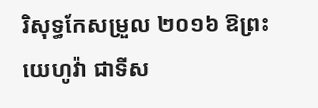រិសុទ្ធកែសម្រួល ២០១៦ ឱព្រះយេហូវ៉ា ជាទីស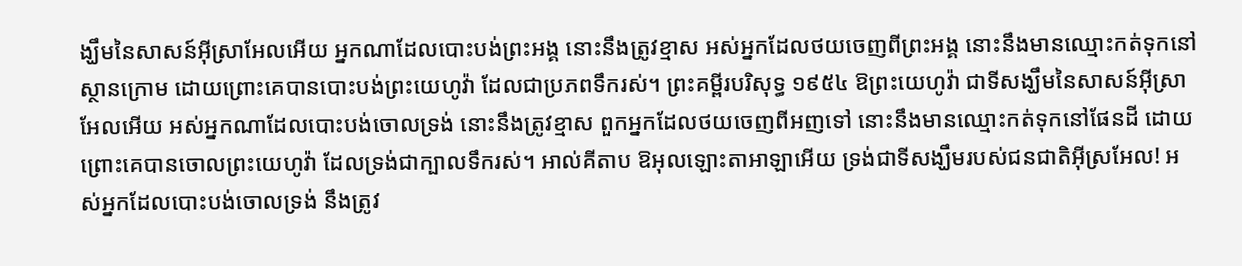ង្ឃឹមនៃសាសន៍អ៊ីស្រាអែលអើយ អ្នកណាដែលបោះបង់ព្រះអង្គ នោះនឹងត្រូវខ្មាស អស់អ្នកដែលថយចេញពីព្រះអង្គ នោះនឹងមានឈ្មោះកត់ទុកនៅស្ថានក្រោម ដោយព្រោះគេបានបោះបង់ព្រះយេហូវ៉ា ដែលជាប្រភពទឹករស់។ ព្រះគម្ពីរបរិសុទ្ធ ១៩៥៤ ឱព្រះយេហូវ៉ា ជាទីសង្ឃឹមនៃសាសន៍អ៊ីស្រាអែលអើយ អស់អ្នកណាដែលបោះបង់ចោលទ្រង់ នោះនឹងត្រូវខ្មាស ពួកអ្នកដែលថយចេញពីអញទៅ នោះនឹងមានឈ្មោះកត់ទុកនៅផែនដី ដោយព្រោះគេបានចោលព្រះយេហូវ៉ា ដែលទ្រង់ជាក្បាលទឹករស់។ អាល់គីតាប ឱអុលឡោះតាអាឡាអើយ ទ្រង់ជាទីសង្ឃឹមរបស់ជនជាតិអ៊ីស្រអែល! អស់អ្នកដែលបោះបង់ចោលទ្រង់ នឹងត្រូវ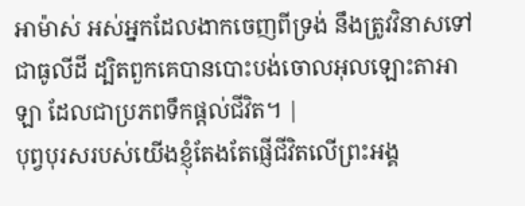អាម៉ាស់ អស់អ្នកដែលងាកចេញពីទ្រង់ នឹងត្រូវវិនាសទៅជាធូលីដី ដ្បិតពួកគេបានបោះបង់ចោលអុលឡោះតាអាឡា ដែលជាប្រភពទឹកផ្ដល់ជីវិត។ |
បុព្វបុរសរបស់យើងខ្ញុំតែងតែផ្ញើជីវិតលើព្រះអង្គ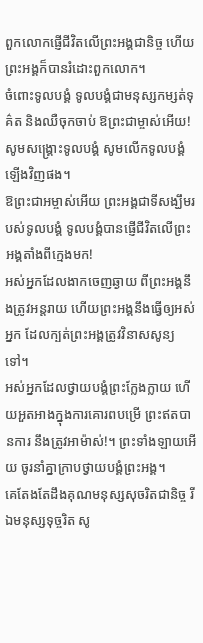ពួកលោកផ្ញើជីវិតលើព្រះអង្គជានិច្ច ហើយព្រះអង្គក៏បានរំដោះពួកលោក។
ចំពោះទូលបង្គំ ទូលបង្គំជាមនុស្សកម្សត់ទុគ៌ត និងឈឺចុកចាប់ ឱព្រះជាម្ចាស់អើយ! សូមសង្គ្រោះទូលបង្គំ សូមលើកទូលបង្គំឡើងវិញផង។
ឱព្រះជាអម្ចាស់អើយ ព្រះអង្គជាទីសង្ឃឹមរបស់ទូលបង្គំ ទូលបង្គំបានផ្ញើជីវិតលើព្រះអង្គតាំងពីក្មេងមក!
អស់អ្នកដែលងាកចេញឆ្ងាយ ពីព្រះអង្គនឹងត្រូវអន្តរាយ ហើយព្រះអង្គនឹងធ្វើឲ្យអស់អ្នក ដែលក្បត់ព្រះអង្គត្រូវវិនាសសូន្យទៅ។
អស់អ្នកដែលថ្វាយបង្គំព្រះក្លែងក្លាយ ហើយអួតអាងក្នុងការគោរពបម្រើ ព្រះឥតបានការ នឹងត្រូវអាម៉ាស់!។ ព្រះទាំងឡាយអើយ ចូរនាំគ្នាក្រាបថ្វាយបង្គំព្រះអង្គ។
គេតែងតែដឹងគុណមនុស្សសុចរិតជានិច្ច រីឯមនុស្សទុច្ចរិត សូ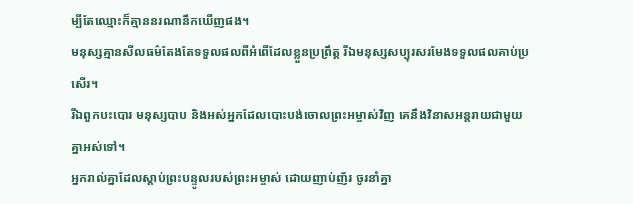ម្បីតែឈ្មោះក៏គ្មាននរណានឹកឃើញផង។
មនុស្សគ្មានសីលធម៌តែងតែទទួលផលពីអំពើដែលខ្លួនប្រព្រឹត្ត រីឯមនុស្សសប្បុរសរមែងទទួលផលគាប់ប្រសើរ។
រីឯពួកបះបោរ មនុស្សបាប និងអស់អ្នកដែលបោះបង់ចោលព្រះអម្ចាស់វិញ គេនឹងវិនាសអន្តរាយជាមួយគ្នាអស់ទៅ។
អ្នករាល់គ្នាដែលស្ដាប់ព្រះបន្ទូលរបស់ព្រះអម្ចាស់ ដោយញាប់ញ័រ ចូរនាំគ្នា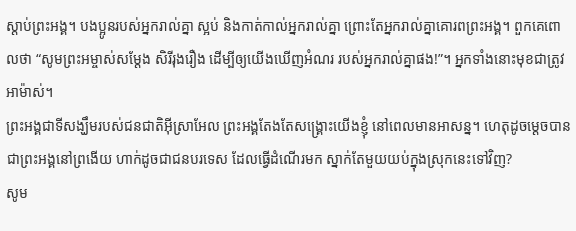ស្ដាប់ព្រះអង្គ។ បងប្អូនរបស់អ្នករាល់គ្នា ស្អប់ និងកាត់កាល់អ្នករាល់គ្នា ព្រោះតែអ្នករាល់គ្នាគោរពព្រះអង្គ។ ពួកគេពោលថា “សូមព្រះអម្ចាស់សម្តែង សិរីរុងរឿង ដើម្បីឲ្យយើងឃើញអំណរ របស់អ្នករាល់គ្នាផង!”។ អ្នកទាំងនោះមុខជាត្រូវអាម៉ាស់។
ព្រះអង្គជាទីសង្ឃឹមរបស់ជនជាតិអ៊ីស្រាអែល ព្រះអង្គតែងតែសង្គ្រោះយើងខ្ញុំ នៅពេលមានអាសន្ន។ ហេតុដូចម្ដេចបានជាព្រះអង្គនៅព្រងើយ ហាក់ដូចជាជនបរទេស ដែលធ្វើដំណើរមក ស្នាក់តែមួយយប់ក្នុងស្រុកនេះទៅវិញ?
សូម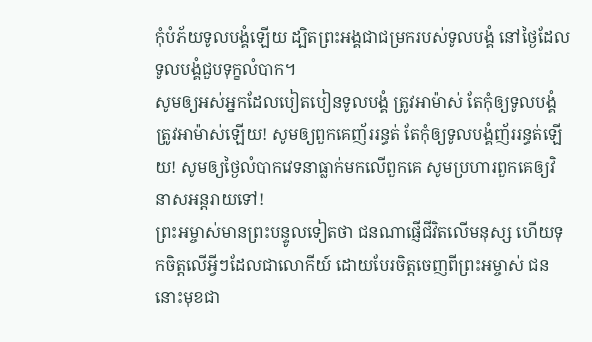កុំបំភ័យទូលបង្គំឡើយ ដ្បិតព្រះអង្គជាជម្រករបស់ទូលបង្គំ នៅថ្ងៃដែលទូលបង្គំជួបទុក្ខលំបាក។
សូមឲ្យអស់អ្នកដែលបៀតបៀនទូលបង្គំ ត្រូវអាម៉ាស់ តែកុំឲ្យទូលបង្គំត្រូវអាម៉ាស់ឡើយ! សូមឲ្យពួកគេញ័ររន្ធត់ តែកុំឲ្យទូលបង្គំញ័ររន្ធត់ឡើយ! សូមឲ្យថ្ងៃលំបាកវេទនាធ្លាក់មកលើពួកគេ សូមប្រហារពួកគេឲ្យវិនាសអន្តរាយទៅ!
ព្រះអម្ចាស់មានព្រះបន្ទូលទៀតថា ជនណាផ្ញើជីវិតលើមនុស្ស ហើយទុកចិត្តលើអ្វីៗដែលជាលោកីយ៍ ដោយបែរចិត្តចេញពីព្រះអម្ចាស់ ជននោះមុខជា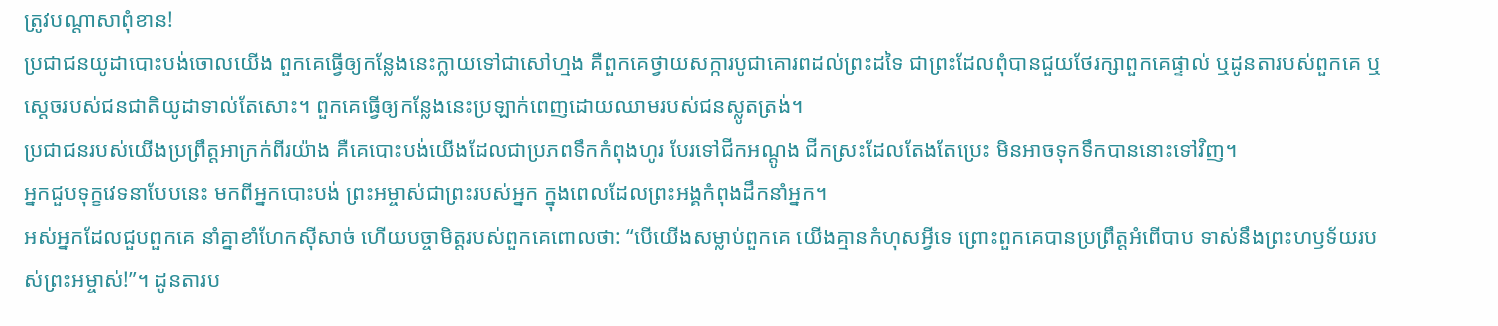ត្រូវបណ្ដាសាពុំខាន!
ប្រជាជនយូដាបោះបង់ចោលយើង ពួកគេធ្វើឲ្យកន្លែងនេះក្លាយទៅជាសៅហ្មង គឺពួកគេថ្វាយសក្ការបូជាគោរពដល់ព្រះដទៃ ជាព្រះដែលពុំបានជួយថែរក្សាពួកគេផ្ទាល់ ឬដូនតារបស់ពួកគេ ឬស្ដេចរបស់ជនជាតិយូដាទាល់តែសោះ។ ពួកគេធ្វើឲ្យកន្លែងនេះប្រឡាក់ពេញដោយឈាមរបស់ជនស្លូតត្រង់។
ប្រជាជនរបស់យើងប្រព្រឹត្តអាក្រក់ពីរយ៉ាង គឺគេបោះបង់យើងដែលជាប្រភពទឹកកំពុងហូរ បែរទៅជីកអណ្ដូង ជីកស្រះដែលតែងតែប្រេះ មិនអាចទុកទឹកបាននោះទៅវិញ។
អ្នកជួបទុក្ខវេទនាបែបនេះ មកពីអ្នកបោះបង់ ព្រះអម្ចាស់ជាព្រះរបស់អ្នក ក្នុងពេលដែលព្រះអង្គកំពុងដឹកនាំអ្នក។
អស់អ្នកដែលជួបពួកគេ នាំគ្នាខាំហែកស៊ីសាច់ ហើយបច្ចាមិត្តរបស់ពួកគេពោលថា: “បើយើងសម្លាប់ពួកគេ យើងគ្មានកំហុសអ្វីទេ ព្រោះពួកគេបានប្រព្រឹត្តអំពើបាប ទាស់នឹងព្រះហឫទ័យរបស់ព្រះអម្ចាស់!”។ ដូនតារប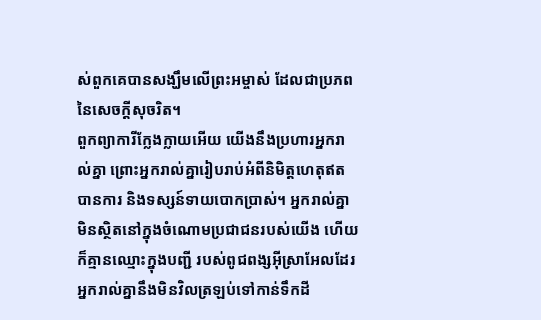ស់ពួកគេបានសង្ឃឹមលើព្រះអម្ចាស់ ដែលជាប្រភពនៃសេចក្ដីសុចរិត។
ពួកព្យាការីក្លែងក្លាយអើយ យើងនឹងប្រហារអ្នករាល់គ្នា ព្រោះអ្នករាល់គ្នារៀបរាប់អំពីនិមិត្តហេតុឥតបានការ និងទស្សន៍ទាយបោកប្រាស់។ អ្នករាល់គ្នាមិនស្ថិតនៅក្នុងចំណោមប្រជាជនរបស់យើង ហើយក៏គ្មានឈ្មោះក្នុងបញ្ជី របស់ពូជពង្សអ៊ីស្រាអែលដែរ អ្នករាល់គ្នានឹងមិនវិលត្រឡប់ទៅកាន់ទឹកដី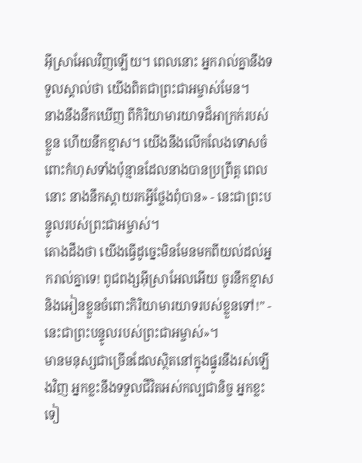អ៊ីស្រាអែលវិញឡើយ។ ពេលនោះ អ្នករាល់គ្នានឹងទទួលស្គាល់ថា យើងពិតជាព្រះជាអម្ចាស់មែន។
នាងនឹងនឹកឃើញ ពីកិរិយាមារយាទដ៏អាក្រក់របស់ខ្លួន ហើយនឹកខ្មាស។ យើងនឹងលើកលែងទោសចំពោះកំហុសទាំងប៉ុន្មានដែលនាងបានប្រព្រឹត្ត ពេលនោះ នាងនឹកស្ដាយរកអ្វីថ្លែងពុំបាន» - នេះជាព្រះបន្ទូលរបស់ព្រះជាអម្ចាស់។
តោងដឹងថា យើងធ្វើដូច្នេះមិនមែនមកពីយល់ដល់អ្នករាល់គ្នាទេ! ពូជពង្សអ៊ីស្រាអែលអើយ ចូរនឹកខ្មាស និងអៀនខ្លួនចំពោះកិរិយាមារយាទរបស់ខ្លួនទៅ!” - នេះជាព្រះបន្ទូលរបស់ព្រះជាអម្ចាស់»។
មានមនុស្សជាច្រើនដែលស្ថិតនៅក្នុងផ្នូរនឹងរស់ឡើងវិញ អ្នកខ្លះនឹងទទួលជីវិតអស់កល្បជានិច្ច អ្នកខ្លះទៀ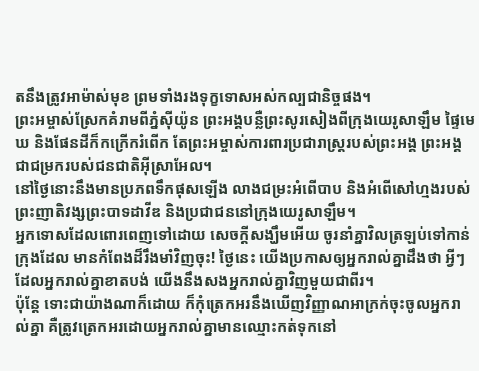តនឹងត្រូវអាម៉ាស់មុខ ព្រមទាំងរងទុក្ខទោសអស់កល្បជានិច្ចផង។
ព្រះអម្ចាស់ស្រែកគំរាមពីភ្នំស៊ីយ៉ូន ព្រះអង្គបន្លឺព្រះសូរសៀងពីក្រុងយេរូសាឡឹម ផ្ទៃមេឃ និងផែនដីក៏កក្រើករំពើក តែព្រះអម្ចាស់ការពារប្រជារាស្ត្ររបស់ព្រះអង្គ ព្រះអង្គជាជម្រករបស់ជនជាតិអ៊ីស្រាអែល។
នៅថ្ងៃនោះនឹងមានប្រភពទឹកផុសឡើង លាងជម្រះអំពើបាប និងអំពើសៅហ្មងរបស់ព្រះញាតិវង្សព្រះបាទដាវីឌ និងប្រជាជននៅក្រុងយេរូសាឡឹម។
អ្នកទោសដែលពោរពេញទៅដោយ សេចក្ដីសង្ឃឹមអើយ ចូរនាំគ្នាវិលត្រឡប់ទៅកាន់ក្រុងដែល មានកំពែងដ៏រឹងមាំវិញចុះ! ថ្ងៃនេះ យើងប្រកាសឲ្យអ្នករាល់គ្នាដឹងថា អ្វីៗដែលអ្នករាល់គ្នាខាតបង់ យើងនឹងសងអ្នករាល់គ្នាវិញមួយជាពីរ។
ប៉ុន្តែ ទោះជាយ៉ាងណាក៏ដោយ ក៏កុំត្រេកអរនឹងឃើញវិញ្ញាណអាក្រក់ចុះចូលអ្នករាល់គ្នា គឺត្រូវត្រេកអរដោយអ្នករាល់គ្នាមានឈ្មោះកត់ទុកនៅ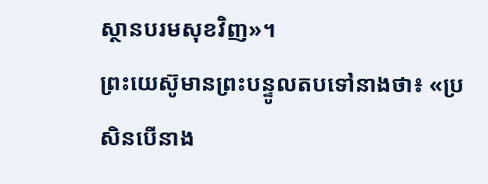ស្ថានបរមសុខវិញ»។
ព្រះយេស៊ូមានព្រះបន្ទូលតបទៅនាងថា៖ «ប្រសិនបើនាង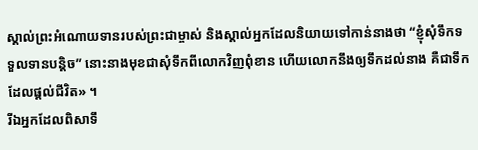ស្គាល់ព្រះអំណោយទានរបស់ព្រះជាម្ចាស់ និងស្គាល់អ្នកដែលនិយាយទៅកាន់នាងថា “ខ្ញុំសុំទឹកទទួលទានបន្តិច” នោះនាងមុខជាសុំទឹកពីលោកវិញពុំខាន ហើយលោកនឹងឲ្យទឹកដល់នាង គឺជាទឹកដែលផ្ដល់ជីវិត» ។
រីឯអ្នកដែលពិសាទឹ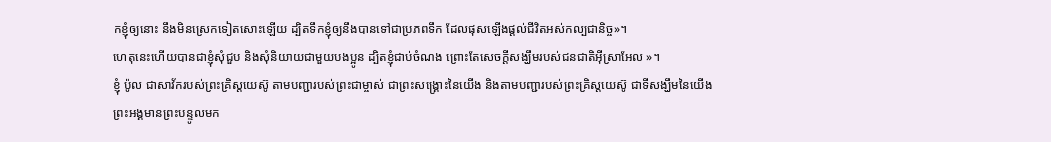កខ្ញុំឲ្យនោះ នឹងមិនស្រេកទៀតសោះឡើយ ដ្បិតទឹកខ្ញុំឲ្យនឹងបានទៅជាប្រភពទឹក ដែលផុសឡើងផ្ដល់ជីវិតអស់កល្បជានិច្ច»។
ហេតុនេះហើយបានជាខ្ញុំសុំជួប និងសុំនិយាយជាមួយបងប្អូន ដ្បិតខ្ញុំជាប់ចំណង ព្រោះតែសេចក្ដីសង្ឃឹមរបស់ជនជាតិអ៊ីស្រាអែល »។
ខ្ញុំ ប៉ូល ជាសាវ័ករបស់ព្រះគ្រិស្តយេស៊ូ តាមបញ្ជារបស់ព្រះជាម្ចាស់ ជាព្រះសង្គ្រោះនៃយើង និងតាមបញ្ជារបស់ព្រះគ្រិស្តយេស៊ូ ជាទីសង្ឃឹមនៃយើង
ព្រះអង្គមានព្រះបន្ទូលមក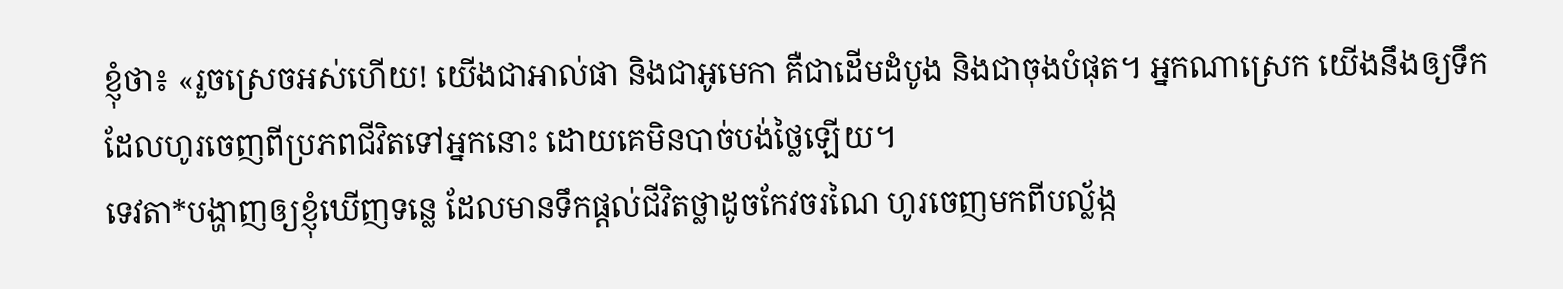ខ្ញុំថា៖ «រួចស្រេចអស់ហើយ! យើងជាអាល់ផា និងជាអូមេកា គឺជាដើមដំបូង និងជាចុងបំផុត។ អ្នកណាស្រេក យើងនឹងឲ្យទឹកដែលហូរចេញពីប្រភពជីវិតទៅអ្នកនោះ ដោយគេមិនបាច់បង់ថ្លៃឡើយ។
ទេវតា*បង្ហាញឲ្យខ្ញុំឃើញទន្លេ ដែលមានទឹកផ្ដល់ជីវិតថ្លាដូចកែវចរណៃ ហូរចេញមកពីបល្ល័ង្ក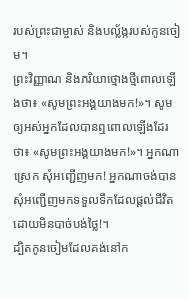របស់ព្រះជាម្ចាស់ និងបល្ល័ង្ករបស់កូនចៀម។
ព្រះវិញ្ញាណ និងភរិយាថ្មោងថ្មីពោលឡើងថា៖ «សូមព្រះអង្គយាងមក!»។ សូមឲ្យអស់អ្នកដែលបានឮពោលឡើងដែរថា៖ «សូមព្រះអង្គយាងមក!»។ អ្នកណាស្រេក សុំអញ្ជើញមក! អ្នកណាចង់បាន សុំអញ្ជើញមកទទួលទឹកដែលផ្ដល់ជីវិត ដោយមិនបាច់បង់ថ្លៃ!។
ដ្បិតកូនចៀមដែលគង់នៅក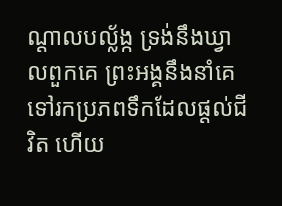ណ្ដាលបល្ល័ង្ក ទ្រង់នឹងឃ្វាលពួកគេ ព្រះអង្គនឹងនាំគេទៅរកប្រភពទឹកដែលផ្ដល់ជីវិត ហើយ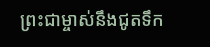ព្រះជាម្ចាស់នឹងជូតទឹក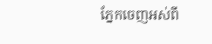ភ្នែកចេញអស់ពី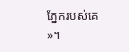ភ្នែករបស់គេ »។